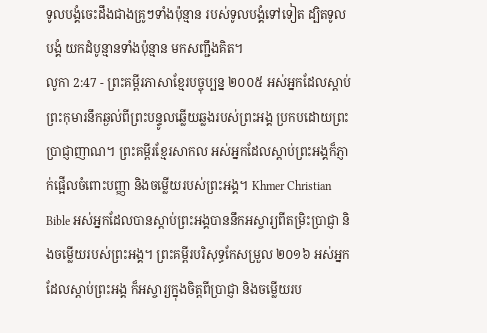ទូលបង្គំចេះដឹងជាងគ្រូៗទាំងប៉ុន្មាន របស់ទូលបង្គំទៅទៀត ដ្បិតទូលបង្គំ យកដំបូន្មានទាំងប៉ុន្មាន មកសញ្ជឹងគិត។
លូកា 2:47 - ព្រះគម្ពីរភាសាខ្មែរបច្ចុប្បន្ន ២០០៥ អស់អ្នកដែលស្ដាប់ព្រះកុមារនឹកឆ្ងល់ពីព្រះបន្ទូលឆ្លើយឆ្លងរបស់ព្រះអង្គ ប្រកបដោយព្រះប្រាជ្ញាញាណ។ ព្រះគម្ពីរខ្មែរសាកល អស់អ្នកដែលស្ដាប់ព្រះអង្គក៏ភ្ញាក់ផ្អើលចំពោះបញ្ញា និងចម្លើយរបស់ព្រះអង្គ។ Khmer Christian Bible អស់អ្នកដែលបានស្ដាប់ព្រះអង្គបាននឹកអស្ចារ្យពីតម្រិះប្រាជ្ញា និងចម្លើយរបស់ព្រះអង្គ។ ព្រះគម្ពីរបរិសុទ្ធកែសម្រួល ២០១៦ អស់អ្នកដែលស្តាប់ព្រះអង្គ ក៏អស្ចារ្យក្នុងចិត្តពីប្រាជ្ញា និងចម្លើយរប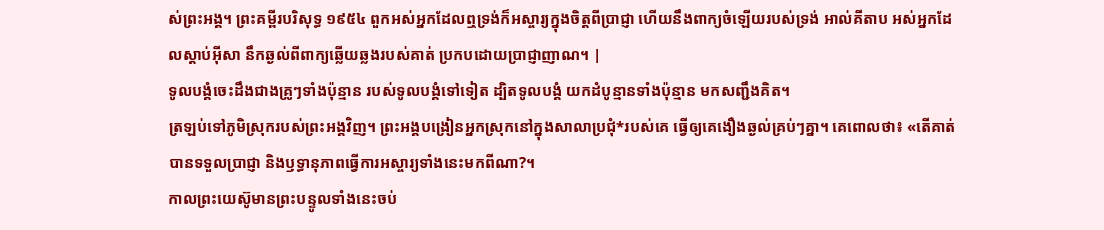ស់ព្រះអង្គ។ ព្រះគម្ពីរបរិសុទ្ធ ១៩៥៤ ពួកអស់អ្នកដែលឮទ្រង់ក៏អស្ចារ្យក្នុងចិត្តពីប្រាជ្ញា ហើយនឹងពាក្យចំឡើយរបស់ទ្រង់ អាល់គីតាប អស់អ្នកដែលស្ដាប់អ៊ីសា នឹកឆ្ងល់ពីពាក្យឆ្លើយឆ្លងរបស់គាត់ ប្រកបដោយប្រាជ្ញាញាណ។ |
ទូលបង្គំចេះដឹងជាងគ្រូៗទាំងប៉ុន្មាន របស់ទូលបង្គំទៅទៀត ដ្បិតទូលបង្គំ យកដំបូន្មានទាំងប៉ុន្មាន មកសញ្ជឹងគិត។
ត្រឡប់ទៅភូមិស្រុករបស់ព្រះអង្គវិញ។ ព្រះអង្គបង្រៀនអ្នកស្រុកនៅក្នុងសាលាប្រជុំ*របស់គេ ធ្វើឲ្យគេងឿងឆ្ងល់គ្រប់ៗគ្នា។ គេពោលថា៖ «តើគាត់បានទទួលប្រាជ្ញា និងឫទ្ធានុភាពធ្វើការអស្ចារ្យទាំងនេះមកពីណា?។
កាលព្រះយេស៊ូមានព្រះបន្ទូលទាំងនេះចប់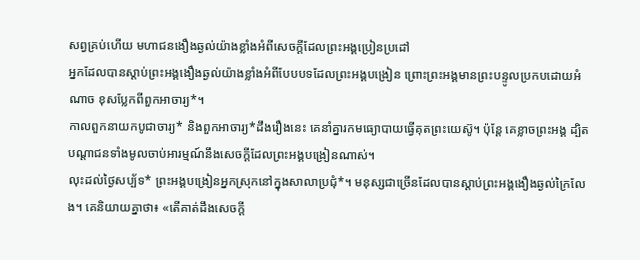សព្វគ្រប់ហើយ មហាជនងឿងឆ្ងល់យ៉ាងខ្លាំងអំពីសេចក្ដីដែលព្រះអង្គប្រៀនប្រដៅ
អ្នកដែលបានស្ដាប់ព្រះអង្គងឿងឆ្ងល់យ៉ាងខ្លាំងអំពីបែបបទដែលព្រះអង្គបង្រៀន ព្រោះព្រះអង្គមានព្រះបន្ទូលប្រកបដោយអំណាច ខុសប្លែកពីពួកអាចារ្យ*។
កាលពួកនាយកបូជាចារ្យ* និងពួកអាចារ្យ*ដឹងរឿងនេះ គេនាំគ្នារកមធ្យោបាយធ្វើគុតព្រះយេស៊ូ។ ប៉ុន្តែ គេខ្លាចព្រះអង្គ ដ្បិតបណ្ដាជនទាំងមូលចាប់អារម្មណ៍នឹងសេចក្ដីដែលព្រះអង្គបង្រៀនណាស់។
លុះដល់ថ្ងៃសប្ប័ទ* ព្រះអង្គបង្រៀនអ្នកស្រុកនៅក្នុងសាលាប្រជុំ*។ មនុស្សជាច្រើនដែលបានស្ដាប់ព្រះអង្គងឿងឆ្ងល់ក្រៃលែង។ គេនិយាយគ្នាថា៖ «តើគាត់ដឹងសេចក្ដី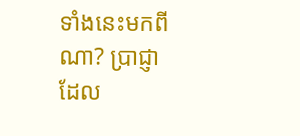ទាំងនេះមកពីណា? ប្រាជ្ញាដែល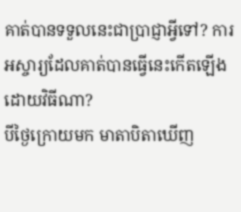គាត់បានទទួលនេះជាប្រាជ្ញាអ្វីទៅ? ការអស្ចារ្យដែលគាត់បានធ្វើនេះកើតឡើងដោយវិធីណា?
បីថ្ងៃក្រោយមក មាតាបិតាឃើញ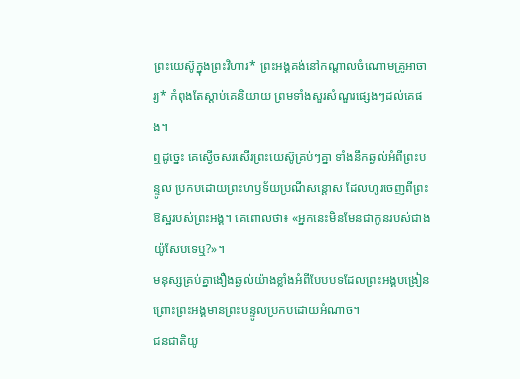ព្រះយេស៊ូក្នុងព្រះវិហារ* ព្រះអង្គគង់នៅកណ្ដាលចំណោមគ្រូអាចារ្យ* កំពុងតែស្ដាប់គេនិយាយ ព្រមទាំងសួរសំណួរផ្សេងៗដល់គេផង។
ឮដូច្នេះ គេស្ងើចសរសើរព្រះយេស៊ូគ្រប់ៗគ្នា ទាំងនឹកឆ្ងល់អំពីព្រះបន្ទូល ប្រកបដោយព្រះហឫទ័យប្រណីសន្ដោស ដែលហូរចេញពីព្រះឱស្ឋរបស់ព្រះអង្គ។ គេពោលថា៖ «អ្នកនេះមិនមែនជាកូនរបស់ជាងយ៉ូសែបទេឬ?»។
មនុស្សគ្រប់គ្នាងឿងឆ្ងល់យ៉ាងខ្លាំងអំពីបែបបទដែលព្រះអង្គបង្រៀន ព្រោះព្រះអង្គមានព្រះបន្ទូលប្រកបដោយអំណាច។
ជនជាតិយូ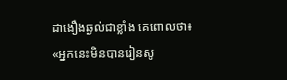ដាងឿងឆ្ងល់ជាខ្លាំង គេពោលថា៖ «អ្នកនេះមិនបានរៀនសូ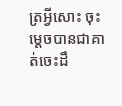ត្រអ្វីសោះ ចុះម្ដេចបានជាគាត់ចេះដឹ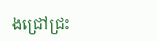ងជ្រៅជ្រះ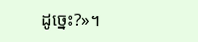ដូច្នេះ?»។